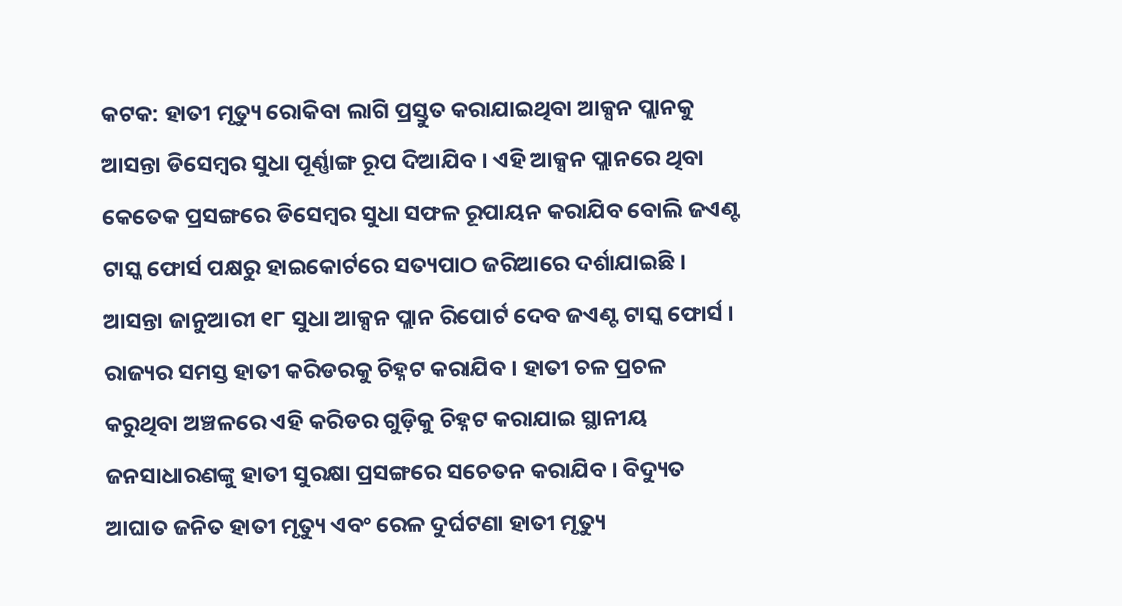କଟକ: ହାତୀ ମୃତ୍ୟୁ ରୋକିବା ଲାଗି ପ୍ରସ୍ତୁତ କରାଯାଇଥିବା ଆକ୍ସନ ପ୍ଲାନକୁ ଆସନ୍ତା ଡିସେମ୍ବର ସୁଧା ପୂର୍ଣ୍ଣାଙ୍ଗ ରୂପ ଦିଆଯିବ । ଏହି ଆକ୍ସନ ପ୍ଲାନରେ ଥିବା କେତେକ ପ୍ରସଙ୍ଗରେ ଡିସେମ୍ବର ସୁଧା ସଫଳ ରୂପାୟନ କରାଯିବ ବୋଲି ଜଏଣ୍ଟ ଟାସ୍କ ଫୋର୍ସ ପକ୍ଷରୁ ହାଇକୋର୍ଟରେ ସତ୍ୟପାଠ ଜରିଆରେ ଦର୍ଶାଯାଇଛି । ଆସନ୍ତା ଜାନୁଆରୀ ୧୮ ସୁଧା ଆକ୍ସନ ପ୍ଲାନ ରିପୋର୍ଟ ଦେବ ଜଏଣ୍ଟ ଟାସ୍କ ଫୋର୍ସ ।
ରାଜ୍ୟର ସମସ୍ତ ହାତୀ କରିଡରକୁ ଚିହ୍ନଟ କରାଯିବ । ହାତୀ ଚଳ ପ୍ରଚଳ କରୁଥିବା ଅଞ୍ଚଳରେ ଏହି କରିଡର ଗୁଡ଼ିକୁ ଚିହ୍ନଟ କରାଯାଇ ସ୍ଥାନୀୟ ଜନସାଧାରଣଙ୍କୁ ହାତୀ ସୁରକ୍ଷା ପ୍ରସଙ୍ଗରେ ସଚେତନ କରାଯିବ । ବିଦ୍ୟୁତ ଆଘାତ ଜନିତ ହାତୀ ମୃତ୍ୟୁ ଏବଂ ରେଳ ଦୁର୍ଘଟଣା ହାତୀ ମୃତ୍ୟୁ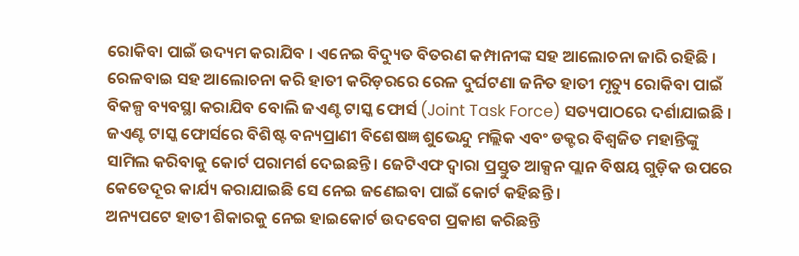ରୋକିବା ପାଇଁ ଉଦ୍ୟମ କରାଯିବ । ଏନେଇ ବିଦ୍ୟୁତ ବିତରଣ କମ୍ପାନୀଙ୍କ ସହ ଆଲୋଚନା ଜାରି ରହିଛି । ରେଳବାଇ ସହ ଆଲୋଚନା କରି ହାତୀ କରିଡ଼ରରେ ରେଳ ଦୁର୍ଘଟଣା ଜନିତ ହାତୀ ମୃତ୍ୟୁ ରୋକିବା ପାଇଁ ବିକଳ୍ପ ବ୍ୟବସ୍ଥା କରାଯିବ ବୋଲି ଜଏଣ୍ଟ ଟାସ୍କ ଫୋର୍ସ (Joint Task Force) ସତ୍ୟପାଠରେ ଦର୍ଶାଯାଇଛି । ଜଏଣ୍ଟ ଟାସ୍କ ଫୋର୍ସରେ ବିଶିଷ୍ଟ ବନ୍ୟପ୍ରାଣୀ ବିଶେଷଜ୍ଞ ଶୁଭେନ୍ଦୁ ମଲ୍ଲିକ ଏବଂ ଡକ୍ଟର ବିଶ୍ୱଜିତ ମହାନ୍ତିଙ୍କୁ ସାମିଲ କରିବାକୁ କୋର୍ଟ ପରାମର୍ଶ ଦେଇଛନ୍ତି । ଜେଟିଏଫ ଦ୍ଵାରା ପ୍ରସ୍ତୁତ ଆକ୍ସନ ପ୍ଲାନ ବିଷୟ ଗୁଡ଼ିକ ଉପରେ କେତେଦୂର କାର୍ଯ୍ୟ କରାଯାଇଛି ସେ ନେଇ ଜଣେଇବା ପାଇଁ କୋର୍ଟ କହିଛନ୍ତି ।
ଅନ୍ୟପଟେ ହାତୀ ଶିକାରକୁ ନେଇ ହାଇକୋର୍ଟ ଉଦବେଗ ପ୍ରକାଶ କରିଛନ୍ତି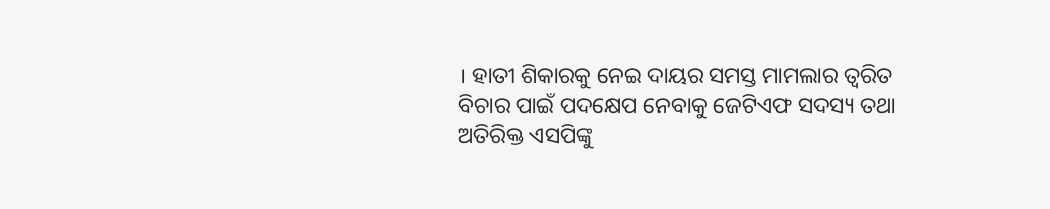। ହାତୀ ଶିକାରକୁ ନେଇ ଦାୟର ସମସ୍ତ ମାମଲାର ତ୍ୱରିତ ବିଚାର ପାଇଁ ପଦକ୍ଷେପ ନେବାକୁ ଜେଟିଏଫ ସଦସ୍ୟ ତଥା ଅତିରିକ୍ତ ଏସପିଙ୍କୁ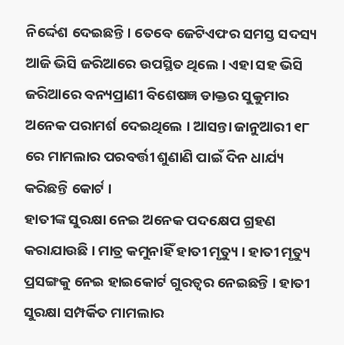ନିର୍ଦ୍ଦେଶ ଦେଇଛନ୍ତି । ତେବେ ଜେଟିଏଫର ସମସ୍ତ ସଦସ୍ୟ ଆଜି ଭିସି ଜରିଆରେ ଉପସ୍ଥିତ ଥିଲେ । ଏହା ସହ ଭିସି ଜରିଆରେ ବନ୍ୟପ୍ରାଣୀ ବିଶେଷଜ୍ଞ ଡାକ୍ତର ସୁକୁମାର ଅନେକ ପରାମର୍ଶ ଦେଇଥିଲେ । ଆସନ୍ତା ଜାନୁଆରୀ ୧୮ ରେ ମାମଲାର ପରବର୍ତ୍ତୀ ଶୁଣାଣି ପାଇଁ ଦିନ ଧାର୍ଯ୍ୟ କରିଛନ୍ତି କୋର୍ଟ ।
ହାତୀଙ୍କ ସୁରକ୍ଷା ନେଇ ଅନେକ ପଦକ୍ଷେପ ଗ୍ରହଣ କରାଯାଉଛି । ମାତ୍ର କମୁନାହିଁ ହାତୀ ମୃତ୍ୟୁ । ହାତୀ ମୃତ୍ୟୁ ପ୍ରସଙ୍ଗକୁ ନେଇ ହାଇକୋର୍ଟ ଗୁରତ୍ୱର ନେଇଛନ୍ତି । ହାତୀ ସୁରକ୍ଷା ସମ୍ପର୍କିତ ମାମଲାର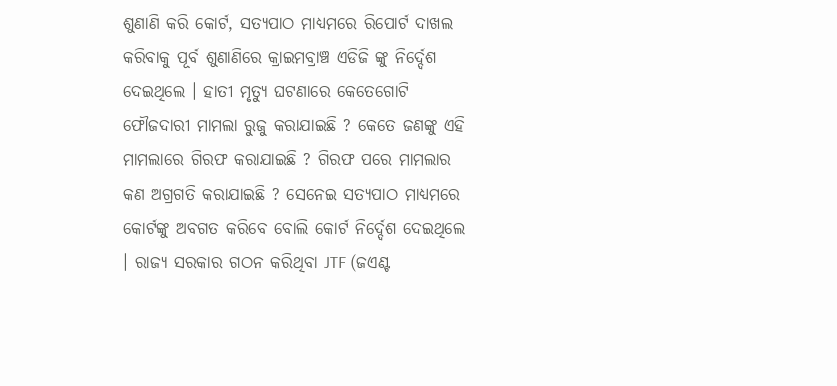ଶୁଣାଣି କରି କୋର୍ଟ, ସତ୍ୟପାଠ ମାଧ୍ୟମରେ ରିପୋର୍ଟ ଦାଖଲ କରିବାକୁ ପୂର୍ବ ଶୁଣାଣିରେ କ୍ରାଇମବ୍ରାଞ୍ଚ ଏଡିଜି ଙ୍କୁ ନିର୍ଦ୍ଦେଶ ଦେଇଥିଲେ । ହାତୀ ମୃତ୍ୟୁ ଘଟଣାରେ କେତେଗୋଟି ଫୌଜଦାରୀ ମାମଲା ରୁଜୁ କରାଯାଇଛି ? କେତେ ଜଣଙ୍କୁ ଏହି ମାମଲାରେ ଗିରଫ କରାଯାଇଛି ? ଗିରଫ ପରେ ମାମଲାର କଣ ଅଗ୍ରଗତି କରାଯାଇଛି ? ସେନେଇ ସତ୍ୟପାଠ ମାଧ୍ୟମରେ କୋର୍ଟଙ୍କୁ ଅବଗତ କରିବେ ବୋଲି କୋର୍ଟ ନିର୍ଦ୍ଦେଶ ଦେଇଥିଲେ । ରାଜ୍ୟ ସରକାର ଗଠନ କରିଥିବା JTF (ଜଏଣ୍ଟ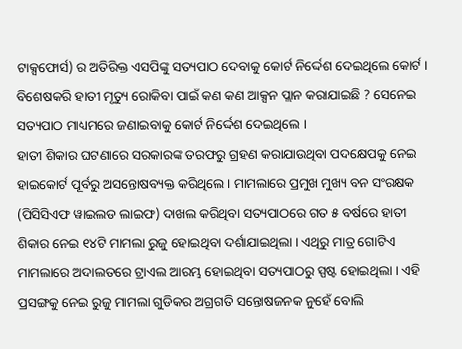ଟାକ୍ସଫୋର୍ସ) ର ଅତିରିକ୍ତ ଏସପିଙ୍କୁ ସତ୍ୟପାଠ ଦେବାକୁ କୋର୍ଟ ନିର୍ଦ୍ଦେଶ ଦେଇଥିଲେ କୋର୍ଟ । ବିଶେଷକରି ହାତୀ ମୃତ୍ୟୁ ରୋକିବା ପାଇଁ କଣ କଣ ଆକ୍ସନ ପ୍ଲାନ କରାଯାଇଛି ? ସେନେଇ ସତ୍ୟପାଠ ମାଧ୍ୟମରେ ଜଣାଇବାକୁ କୋର୍ଟ ନିର୍ଦ୍ଦେଶ ଦେଇଥିଲେ ।
ହାତୀ ଶିକାର ଘଟଣାରେ ସରକାରଙ୍କ ତରଫରୁ ଗ୍ରହଣ କରାଯାଉଥିବା ପଦକ୍ଷେପକୁ ନେଇ ହାଇକୋର୍ଟ ପୂର୍ବରୁ ଅସନ୍ତୋଷବ୍ୟକ୍ତ କରିଥିଲେ । ମାମଲାରେ ପ୍ରମୁଖ ମୁଖ୍ୟ ବନ ସଂରକ୍ଷକ (ପିସିସିଏଫ ୱାଇଲଡ ଲାଇଫ) ଦାଖଲ କରିଥିବା ସତ୍ୟପାଠରେ ଗତ ୫ ବର୍ଷରେ ହାତୀ ଶିକାର ନେଇ ୧୪ଟି ମାମଲା ରୁଜୁ ହୋଇଥିବା ଦର୍ଶାଯାଇଥିଲା । ଏଥିରୁ ମାତ୍ର ଗୋଟିଏ ମାମଲାରେ ଅଦାଲତରେ ଟ୍ରାଏଲ ଆରମ୍ଭ ହୋଇଥିବା ସତ୍ୟପାଠରୁ ସ୍ପଷ୍ଟ ହୋଇଥିଲା । ଏହି ପ୍ରସଙ୍ଗକୁ ନେଇ ରୁଜୁ ମାମଲା ଗୁଡିକର ଅଗ୍ରଗତି ସନ୍ତୋଷଜନକ ନୁହେଁ ବୋଲି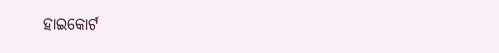ହାଇକୋର୍ଟ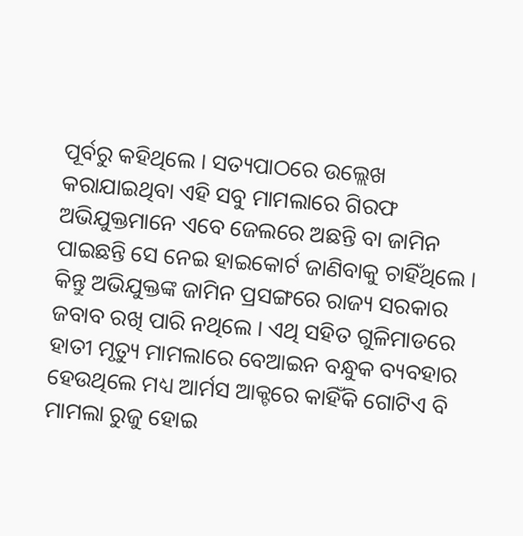ପୂର୍ବରୁ କହିଥିଲେ । ସତ୍ୟପାଠରେ ଉଲ୍ଲେଖ କରାଯାଇଥିବା ଏହି ସବୁ ମାମଲାରେ ଗିରଫ ଅଭିଯୁକ୍ତମାନେ ଏବେ ଜେଲରେ ଅଛନ୍ତି ବା ଜାମିନ ପାଇଛନ୍ତି ସେ ନେଇ ହାଇକୋର୍ଟ ଜାଣିବାକୁ ଚାହିଁଥିଲେ । କିନ୍ତୁ ଅଭିଯୁକ୍ତଙ୍କ ଜାମିନ ପ୍ରସଙ୍ଗରେ ରାଜ୍ୟ ସରକାର ଜବାବ ରଖି ପାରି ନଥିଲେ । ଏଥି ସହିତ ଗୁଳିମାଡରେ ହାତୀ ମୃତ୍ୟୁ ମାମଲାରେ ବେଆଇନ ବନ୍ଧୁକ ବ୍ୟବହାର ହେଉଥିଲେ ମଧ୍ୟ ଆର୍ମସ ଆକ୍ଟରେ କାହିଁକି ଗୋଟିଏ ବି ମାମଲା ରୁଜୁ ହୋଇ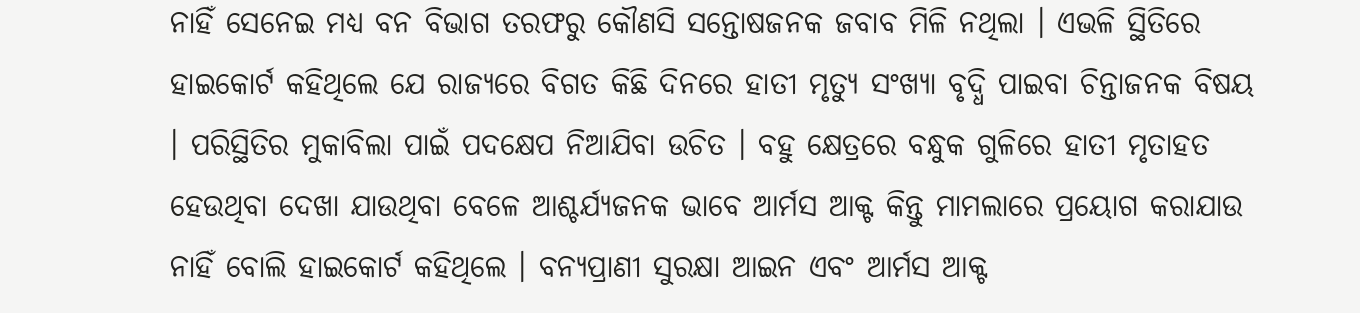ନାହିଁ ସେନେଇ ମଧ୍ୟ ବନ ବିଭାଗ ତରଫରୁ କୌଣସି ସନ୍ତୋଷଜନକ ଜବାବ ମିଳି ନଥିଲା । ଏଭଳି ସ୍ଥିତିରେ ହାଇକୋର୍ଟ କହିଥିଲେ ଯେ ରାଜ୍ୟରେ ବିଗତ କିଛି ଦିନରେ ହାତୀ ମୃତ୍ୟୁ ସଂଖ୍ୟା ବୃଦ୍ଧି ପାଇବା ଚିନ୍ତାଜନକ ବିଷୟ । ପରିସ୍ଥିତିର ମୁକାବିଲା ପାଇଁ ପଦକ୍ଷେପ ନିଆଯିବା ଉଚିତ । ବହୁ କ୍ଷେତ୍ରରେ ବନ୍ଧୁକ ଗୁଳିରେ ହାତୀ ମୃତାହତ ହେଉଥିବା ଦେଖା ଯାଉଥିବା ବେଳେ ଆଶ୍ଚର୍ଯ୍ୟଜନକ ଭାବେ ଆର୍ମସ ଆକ୍ଟ କିନ୍ତୁ ମାମଲାରେ ପ୍ରୟୋଗ କରାଯାଉ ନାହିଁ ବୋଲି ହାଇକୋର୍ଟ କହିଥିଲେ । ବନ୍ୟପ୍ରାଣୀ ସୁରକ୍ଷା ଆଇନ ଏବଂ ଆର୍ମସ ଆକ୍ଟ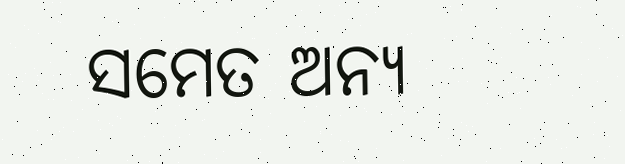ସମେତ ଅନ୍ୟ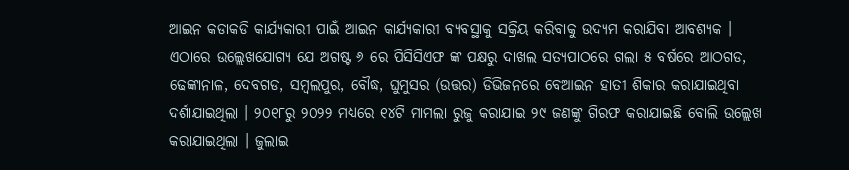ଆଇନ କଡାକଡି କାର୍ଯ୍ୟକାରୀ ପାଇଁ ଆଇନ କାର୍ଯ୍ୟକାରୀ ବ୍ୟବସ୍ଥାକୁ ସକ୍ରିୟ କରିବାକୁ ଉଦ୍ୟମ କରାଯିବା ଆବଶ୍ୟକ ।
ଏଠାରେ ଉଲ୍ଲେଖଯୋଗ୍ୟ ଯେ ଅଗଷ୍ଟ ୬ ରେ ପିସିସିଏଫ ଙ୍କ ପକ୍ଷରୁ ଦାଖଲ ସତ୍ୟପାଠରେ ଗଲା ୫ ବର୍ଷରେ ଆଠଗଡ, ଢେଙ୍କାନାଳ, ଦେବଗଡ, ସମ୍ବଲପୁର, ବୌଦ୍ଧ, ଘୁମୁସର (ଉତ୍ତର) ଡିଭିଜନରେ ବେଆଇନ ହାତୀ ଶିକାର କରାଯାଇଥିବା ଦର୍ଶାଯାଇଥିଲା । ୨୦୧୮ରୁ ୨୦୨୨ ମଧ୍ୟରେ ୧୪ଟି ମାମଲା ରୁଜୁ କରାଯାଇ ୨୯ ଜଣଙ୍କୁ ଗିରଫ କରାଯାଇଛି ବୋଲି ଉଲ୍ଲେଖ କରାଯାଇଥିଲା । ଜୁଲାଇ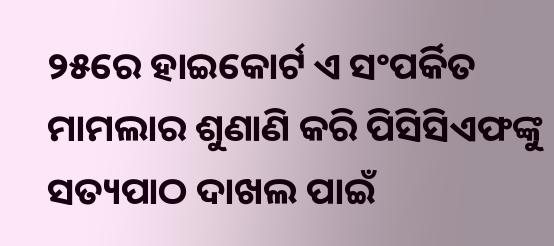୨୫ରେ ହାଇକୋର୍ଟ ଏ ସଂପର୍କିତ ମାମଲାର ଶୁଣାଣି କରି ପିସିସିଏଫଙ୍କୁ ସତ୍ୟପାଠ ଦାଖଲ ପାଇଁ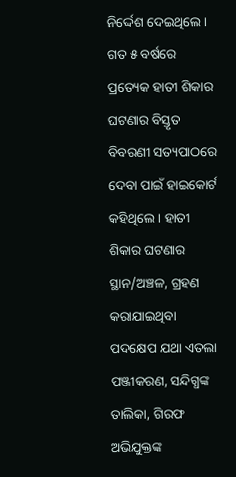ନିର୍ଦ୍ଦେଶ ଦେଇଥିଲେ । ଗତ ୫ ବର୍ଷରେ ପ୍ରତ୍ୟେକ ହାତୀ ଶିକାର ଘଟଣାର ବିସ୍ତୃତ ବିବରଣୀ ସତ୍ୟପାଠରେ ଦେବା ପାଇଁ ହାଇକୋର୍ଟ କହିଥିଲେ । ହାତୀ ଶିକାର ଘଟଣାର ସ୍ଥାନ/ଅଞ୍ଚଳ, ଗ୍ରହଣ କରାଯାଇଥିବା ପଦକ୍ଷେପ ଯଥା ଏତଲା ପଞ୍ଜୀକରଣ, ସନ୍ଦିଗ୍ଧଙ୍କ ତାଲିକା, ଗିରଫ ଅଭିଯୁକ୍ତଙ୍କ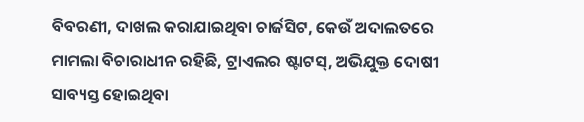ବିବରଣୀ, ଦାଖଲ କରାଯାଇଥିବା ଚାର୍ଜସିଟ, କେଉଁ ଅଦାଲତରେ ମାମଲା ବିଚାରାଧୀନ ରହିଛି, ଟ୍ରାଏଲର ଷ୍ଟାଟସ୍, ଅଭିଯୁକ୍ତ ଦୋଷୀ ସାବ୍ୟସ୍ତ ହୋଇଥିବା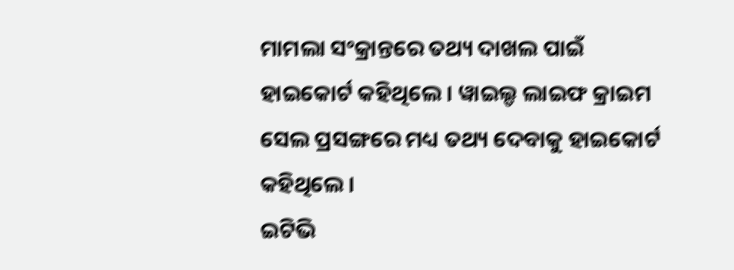ମାମଲା ସଂକ୍ରାନ୍ତରେ ତଥ୍ୟ ଦାଖଲ ପାଇଁ ହାଇକୋର୍ଟ କହିଥିଲେ । ୱାଇଲ୍ଡ ଲାଇଫ କ୍ରାଇମ ସେଲ ପ୍ରସଙ୍ଗରେ ମଧ୍ୟ ତଥ୍ୟ ଦେବାକୁ ହାଇକୋର୍ଟ କହିଥିଲେ ।
ଇଟିଭି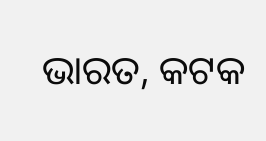ଭାରତ, କଟକ